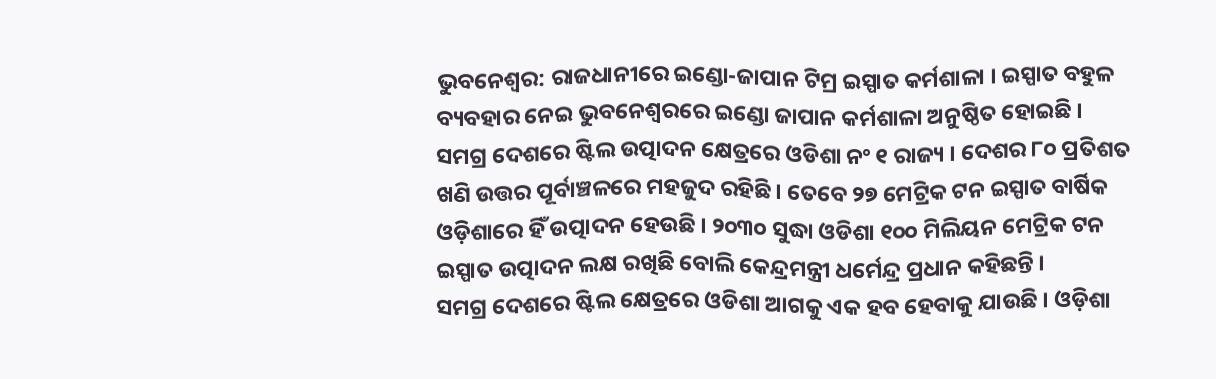ଭୁବନେଶ୍ବର: ରାଜଧାନୀରେ ଇଣ୍ଡୋ-ଜାପାନ ଟିମ୍ର ଇସ୍ପାତ କର୍ମଶାଳା । ଇସ୍ପାତ ବହୁଳ ବ୍ୟବହାର ନେଇ ଭୁବନେଶ୍ବରରେ ଇଣ୍ଡୋ ଜାପାନ କର୍ମଶାଳା ଅନୁଷ୍ଠିତ ହୋଇଛି ।
ସମଗ୍ର ଦେଶରେ ଷ୍ଟିଲ ଉତ୍ପାଦନ କ୍ଷେତ୍ରରେ ଓଡିଶା ନଂ ୧ ରାଜ୍ୟ । ଦେଶର ୮୦ ପ୍ରତିଶତ ଖଣି ଉତ୍ତର ପୂର୍ବାଞ୍ଚଳରେ ମହଜୁଦ ରହିଛି । ତେବେ ୨୭ ମେଟ୍ରିକ ଟନ ଇସ୍ପାତ ବାର୍ଷିକ ଓଡ଼ିଶାରେ ହିଁ ଉତ୍ପାଦନ ହେଉଛି । ୨୦୩୦ ସୁଦ୍ଧା ଓଡିଶା ୧୦୦ ମିଲିୟନ ମେଟ୍ରିକ ଟନ ଇସ୍ପାତ ଉତ୍ପାଦନ ଲକ୍ଷ ରଖିଛି ବୋଲି କେନ୍ଦ୍ରମନ୍ତ୍ରୀ ଧର୍ମେନ୍ଦ୍ର ପ୍ରଧାନ କହିଛନ୍ତି ।
ସମଗ୍ର ଦେଶରେ ଷ୍ଟିଲ କ୍ଷେତ୍ରରେ ଓଡିଶା ଆଗକୁ ଏକ ହବ ହେବାକୁ ଯାଉଛି । ଓଡ଼ିଶା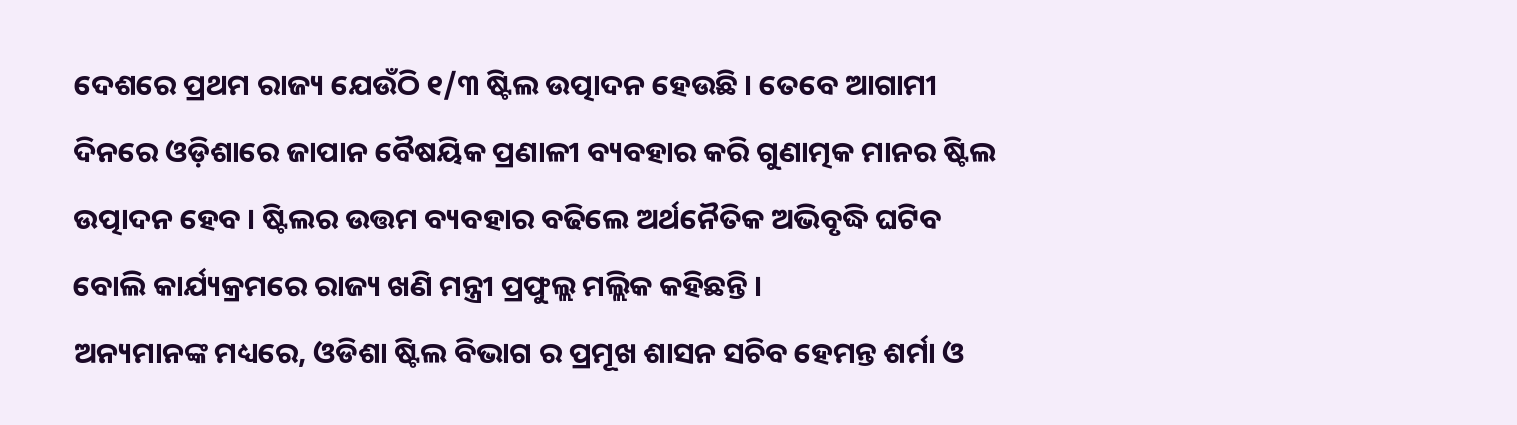ଦେଶରେ ପ୍ରଥମ ରାଜ୍ୟ ଯେଉଁଠି ୧/୩ ଷ୍ଟିଲ ଉତ୍ପାଦନ ହେଉଛି । ତେବେ ଆଗାମୀ ଦିନରେ ଓଡ଼ିଶାରେ ଜାପାନ ବୈଷୟିକ ପ୍ରଣାଳୀ ବ୍ୟବହାର କରି ଗୁଣାତ୍ମକ ମାନର ଷ୍ଟିଲ ଉତ୍ପାଦନ ହେବ । ଷ୍ଟିଲର ଉତ୍ତମ ବ୍ୟବହାର ବଢିଲେ ଅର୍ଥନୈତିକ ଅଭିବୃଦ୍ଧି ଘଟିବ ବୋଲି କାର୍ଯ୍ୟକ୍ରମରେ ରାଜ୍ୟ ଖଣି ମନ୍ତ୍ରୀ ପ୍ରଫୁଲ୍ଲ ମଲ୍ଲିକ କହିଛନ୍ତି ।
ଅନ୍ୟମାନଙ୍କ ମଧ୍ୟରେ, ଓଡିଶା ଷ୍ଟିଲ ବିଭାଗ ର ପ୍ରମୂଖ ଶାସନ ସଚିବ ହେମନ୍ତ ଶର୍ମା ଓ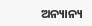ଅନ୍ୟାନ୍ୟ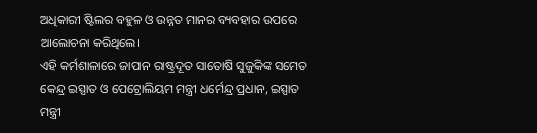ଅଧିକାରୀ ଷ୍ଟିଲର ବହୁଳ ଓ ଉନ୍ନତ ମାନର ବ୍ୟବହାର ଉପରେ ଆଲୋଚନା କରିଥିଲେ।
ଏହି କର୍ମଶାଳାରେ ଜାପାନ ରାଷ୍ଟ୍ରଦୂତ ସାତୋଷି ସୁଜୁକିଙ୍କ ସମେତ କେନ୍ଦ୍ର ଇସ୍ପାତ ଓ ପେଟ୍ରୋଲିୟମ ମନ୍ତ୍ରୀ ଧର୍ମେନ୍ଦ୍ର ପ୍ରଧାନ, ଇସ୍ପାତ ମନ୍ତ୍ରୀ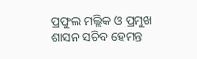ପ୍ରଫୁଲ ମଲ୍ଲିକ ଓ ପ୍ରମୁଖ ଶାସନ ସଚିବ ହେମନ୍ତ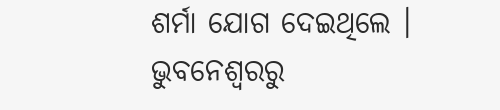ଶର୍ମା ଯୋଗ ଦେଇଥିଲେ ।
ଭୁବନେଶ୍ବରରୁ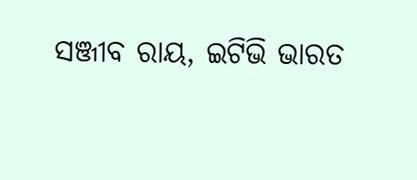ସଞ୍ଜୀବ ରାୟ, ଇଟିଭି ଭାରତ